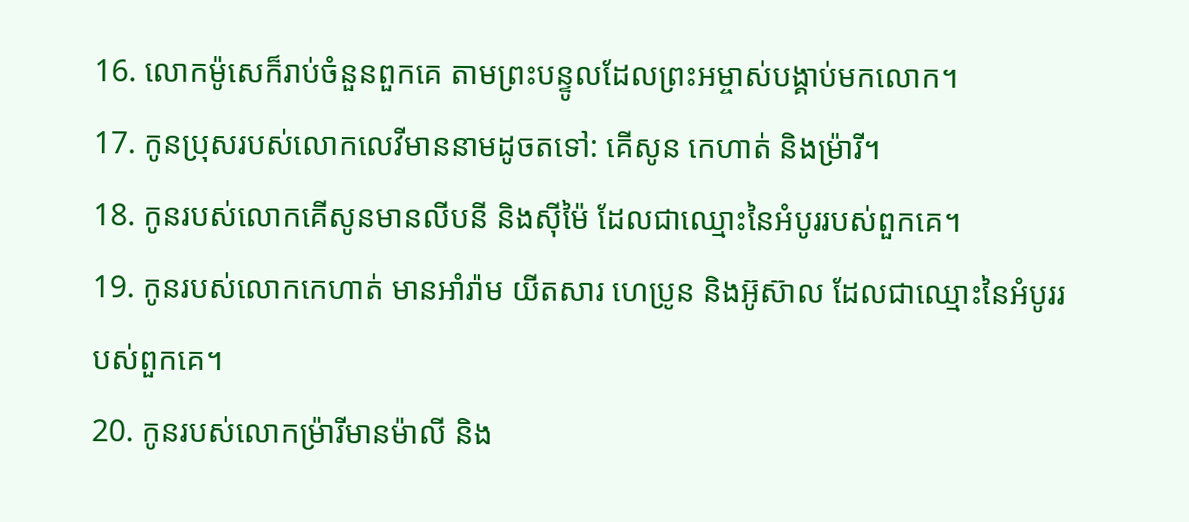16. លោកម៉ូសេក៏រាប់ចំនួនពួកគេ តាមព្រះបន្ទូលដែលព្រះអម្ចាស់បង្គាប់មកលោក។
17. កូនប្រុសរបស់លោកលេវីមាននាមដូចតទៅ: គើសូន កេហាត់ និងម៉្រារី។
18. កូនរបស់លោកគើសូនមានលីបនី និងស៊ីម៉ៃ ដែលជាឈ្មោះនៃអំបូររបស់ពួកគេ។
19. កូនរបស់លោកកេហាត់ មានអាំរ៉ាម យីតសារ ហេប្រូន និងអ៊ូស៊ាល ដែលជាឈ្មោះនៃអំបូររបស់ពួកគេ។
20. កូនរបស់លោកម៉្រារីមានម៉ាលី និង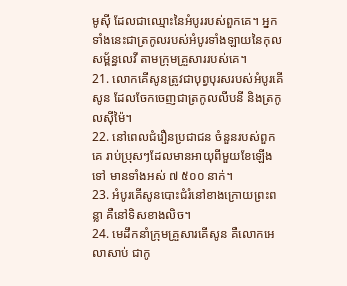មូស៊ី ដែលជាឈ្មោះនៃអំបូររបស់ពួកគេ។ អ្នកទាំងនេះជាត្រកូលរបស់អំបូរទាំងឡាយនៃកុលសម្ព័ន្ធលេវី តាមក្រុមគ្រួសាររបស់គេ។
21. លោកគើសូនត្រូវជាបុព្វបុរសរបស់អំបូរគើសូន ដែលចែកចេញជាត្រកូលលីបនី និងត្រកូលស៊ីម៉ៃ។
22. នៅពេលជំរឿនប្រជាជន ចំនួនរបស់ពួកគេ រាប់ប្រុសៗដែលមានអាយុពីមួយខែឡើងទៅ មានទាំងអស់ ៧ ៥០០ នាក់។
23. អំបូរគើសូនបោះជំរំនៅខាងក្រោយព្រះពន្លា គឺនៅទិសខាងលិច។
24. មេដឹកនាំក្រុមគ្រួសារគើសូន គឺលោកអេលាសាប់ ជាកូ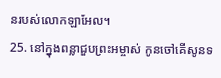នរបស់លោកឡាអែល។
25. នៅក្នុងពន្លាជួបព្រះអម្ចាស់ កូនចៅគើសូនទ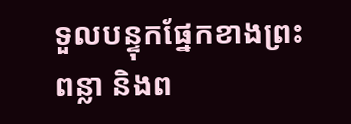ទួលបន្ទុកផ្នែកខាងព្រះពន្លា និងព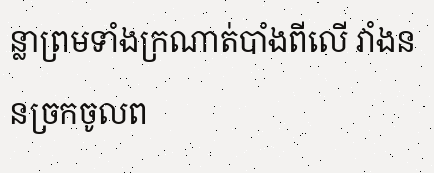ន្លាព្រមទាំងក្រណាត់បាំងពីលើ វាំងននច្រកចូលព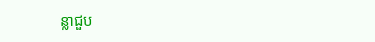ន្លាជួប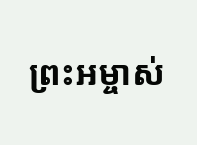ព្រះអម្ចាស់